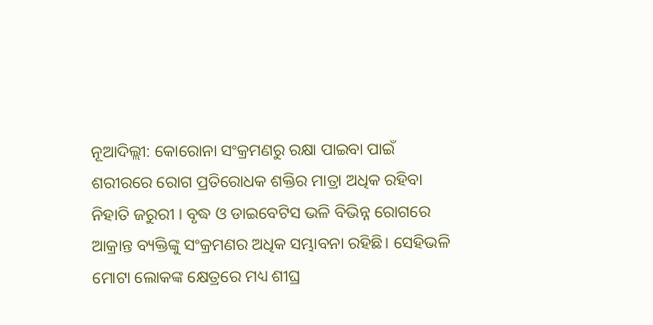ନୂଆଦିଲ୍ଲୀ: କୋରୋନା ସଂକ୍ରମଣରୁ ରକ୍ଷା ପାଇବା ପାଇଁ ଶରୀରରେ ରୋଗ ପ୍ରତିରୋଧକ ଶକ୍ତିର ମାତ୍ରା ଅଧିକ ରହିବା ନିହାତି ଜରୁରୀ । ବୃଦ୍ଧ ଓ ଡାଇବେଟିସ ଭଳି ବିଭିନ୍ନ ରୋଗରେ ଆକ୍ରାନ୍ତ ବ୍ୟକ୍ତିଙ୍କୁ ସଂକ୍ରମଣର ଅଧିକ ସମ୍ଭାବନା ରହିଛି। ସେହିଭଳି ମୋଟା ଲୋକଙ୍କ କ୍ଷେତ୍ରରେ ମଧ୍ୟ ଶୀଘ୍ର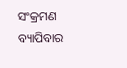ସଂକ୍ରମଣ ବ୍ୟାପିବାର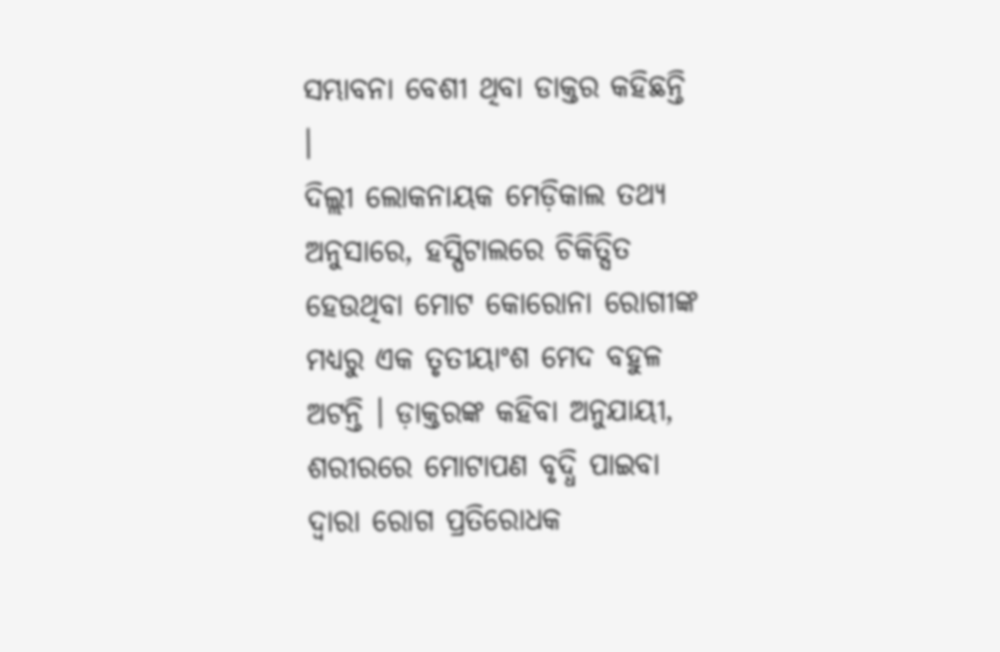ସମ୍ଭାବନା ବେଶୀ ଥିବା ଡାକ୍ତର କହିଛନ୍ତି ।
ଦିଲ୍ଲୀ ଲୋକନାୟକ ମେଡ଼ିକାଲ ତଥ୍ୟ ଅନୁସାରେ, ହସ୍ପିଟାଲରେ ଚିକିତ୍ସିତ ହେଉଥିବା ମୋଟ କୋରୋନା ରୋଗୀଙ୍କ ମଧ୍ୟରୁ ଏକ ତୃତୀୟାଂଶ ମେଦ ବହୁଳ ଅଟନ୍ତି । ଡ଼ାକ୍ତରଙ୍କ କହିବା ଅନୁଯାୟୀ, ଶରୀରରେ ମୋଟାପଣ ବୃଦ୍ଧି ପାଇବା ଦ୍ବାରା ରୋଗ ପ୍ରତିରୋଧକ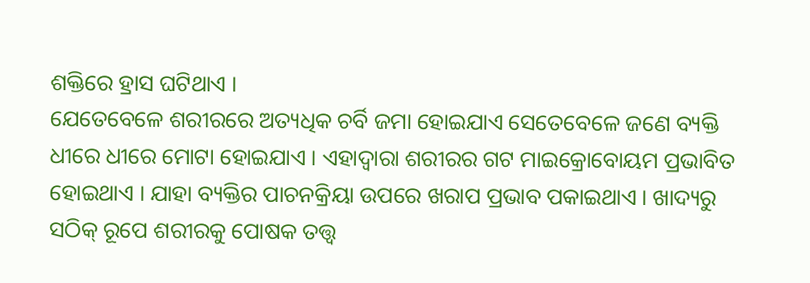ଶକ୍ତିରେ ହ୍ରାସ ଘଟିଥାଏ ।
ଯେତେବେଳେ ଶରୀରରେ ଅତ୍ୟଧିକ ଚର୍ବି ଜମା ହୋଇଯାଏ ସେତେବେଳେ ଜଣେ ବ୍ୟକ୍ତି ଧୀରେ ଧୀରେ ମୋଟା ହୋଇଯାଏ । ଏହାଦ୍ବାରା ଶରୀରର ଗଟ ମାଇକ୍ରୋବୋୟମ ପ୍ରଭାବିତ ହୋଇଥାଏ । ଯାହା ବ୍ୟକ୍ତିର ପାଚନକ୍ରିୟା ଉପରେ ଖରାପ ପ୍ରଭାବ ପକାଇଥାଏ । ଖାଦ୍ୟରୁ ସଠିକ୍ ରୂପେ ଶରୀରକୁ ପୋଷକ ତତ୍ତ୍ବ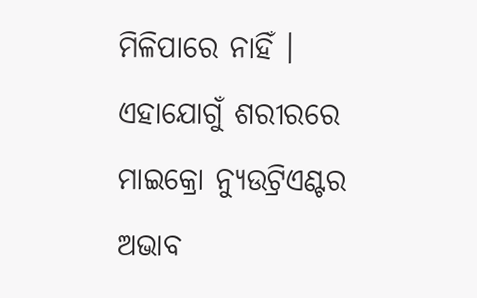ମିଳିପାରେ ନାହିଁ । ଏହାଯୋଗୁଁ ଶରୀରରେ ମାଇକ୍ରୋ ନ୍ୟୁଉଟ୍ରିଏଣ୍ଟର ଅଭାବ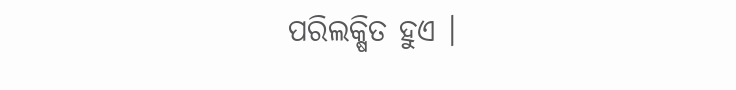ପରିଲକ୍ଷିତ ହୁଏ ।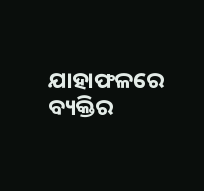ଯାହାଫଳରେ ବ୍ୟକ୍ତିର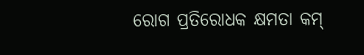ରୋଗ ପ୍ରତିରୋଧକ କ୍ଷମତା କମ୍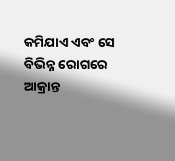କମିଯାଏ ଏବଂ ସେ ବିଭିନ୍ନ ରୋଗରେ ଆକ୍ରାନ୍ତ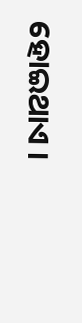ହୋଇଥାଏ ।